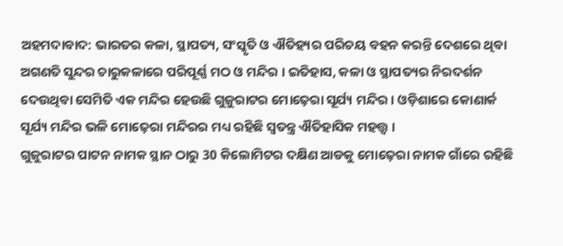ଅହମଦାବାଦ: ଭାରତର କଳା, ସ୍ଥାପତ୍ୟ, ସଂସ୍କୃତି ଓ ଐତିହ୍ୟର ପରିଚୟ ବହନ କରନ୍ତି ଦେଶରେ ଥିବା ଅଗଣତି ସୁନ୍ଦର ଚାରୁକଳାରେ ପରିପୂର୍ଣ୍ଣ ମଠ ଓ ମନ୍ଦିର । ଇତିହାସ, କଳା ଓ ସ୍ଥାପତ୍ୟର ନିରଦର୍ଶନ ଦେଉଥିବା ସେମିତି ଏକ ମନ୍ଦିର ହେଉଛି ଗୁଜୁରାଟର ମୋଢ଼େରା ସୂର୍ଯ୍ୟ ମନ୍ଦିର । ଓଡ଼ିଶାରେ କୋଣାର୍କ ସୂର୍ଯ୍ୟ ମନ୍ଦିର ଭଳି ମୋଢ଼େରା ମନ୍ଦିରର ମଧ୍ୟ ରହିଛି ସ୍ବତନ୍ତ୍ର ଐତିହାସିକ ମହତ୍ତ୍ବ ।
ଗୁଜୁରାଟର ପାଟନ ନାମକ ସ୍ଥାନ ଠାରୁ 30 କିଲୋମିଟର ଦକ୍ଷିଣ ଆଡକୁ ମୋଢ଼େରା ନାମକ ଗାଁରେ ରହିଛି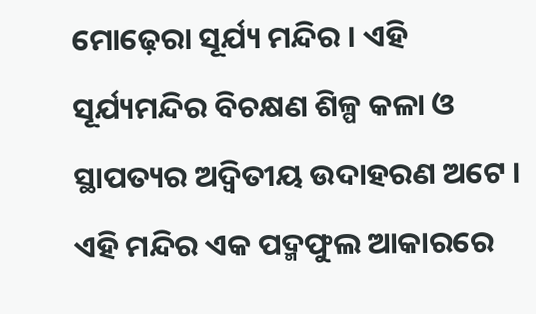ମୋଢ଼େରା ସୂର୍ଯ୍ୟ ମନ୍ଦିର । ଏହି ସୂର୍ଯ୍ୟମନ୍ଦିର ବିଚକ୍ଷଣ ଶିଳ୍ପ କଳା ଓ ସ୍ଥାପତ୍ୟର ଅଦ୍ବିତୀୟ ଉଦାହରଣ ଅଟେ । ଏହି ମନ୍ଦିର ଏକ ପଦ୍ମଫୁଲ ଆକାରରେ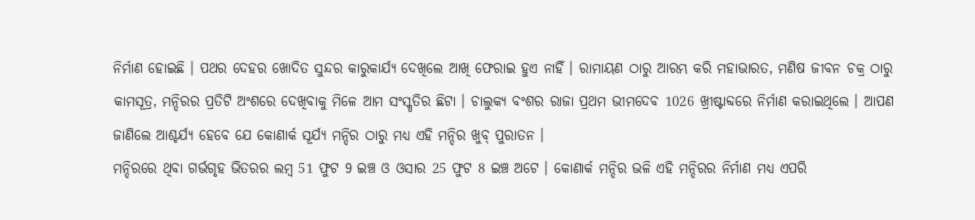ନିର୍ମାଣ ହୋଇଛି । ପଥର ଦେହର ଖୋଦିତ ସୁନ୍ଦର କାରୁକାର୍ଯ୍ୟ ଦେଖିଲେ ଆଖି ଫେରାଇ ହୁଏ ନାହିଁ । ରାମାୟଣ ଠାରୁ ଆରମ୍ଭ କରି ମହାଭାରତ, ମଣିଷ ଜୀବନ ଚକ୍ର ଠାରୁ କାମସୂତ୍ର, ମନ୍ଦିରର ପ୍ରତିଟି ଅଂଶରେ ଦେଖିବାକୁ ମିଳେ ଆମ ସଂସ୍କୃତିର ଛିଟା । ଚାଲୁକ୍ୟ ବଂଶର ରାଜା ପ୍ରଥମ ଭୀମଦେବ 1026 ଖ୍ରୀଷ୍ଟାବ୍ଦରେ ନିର୍ମାଣ କରାଇଥିଲେ । ଆପଣ ଜାଣିଲେ ଆଶ୍ଚର୍ଯ୍ୟ ହେବେ ଯେ କୋଣାର୍କ ସୂର୍ଯ୍ୟ ମନ୍ଦିର ଠାରୁ ମଧ୍ୟ ଏହି ମନ୍ଦିର ଖୁବ୍ ପୁରାତନ ।
ମନ୍ଦିରରେ ଥିବା ଗର୍ଭଗୃହ ଭିତରର ଲମ୍ବ 51 ଫୁଟ 9 ଇଞ୍ଚ ଓ ଓସାର 25 ଫୁଟ 8 ଇଞ୍ଚ ଅଟେ । କୋଣାର୍କ ମନ୍ଦିର ଭଳି ଏହି ମନ୍ଦିରର ନିର୍ମାଣ ମଧ୍ୟ ଏପରି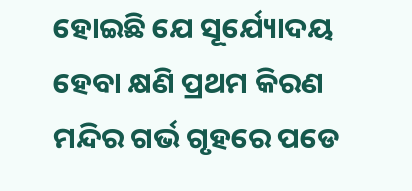ହୋଇଛି ଯେ ସୂର୍ଯ୍ୟୋଦୟ ହେବା କ୍ଷଣି ପ୍ରଥମ କିରଣ ମନ୍ଦିର ଗର୍ଭ ଗୃହରେ ପଡେ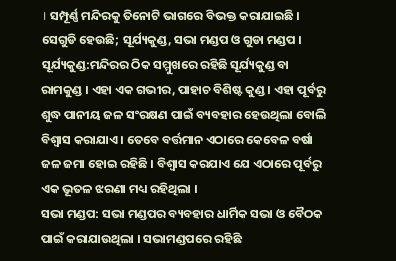। ସମ୍ପୂର୍ଣ୍ଣ ମନ୍ଦିରକୁ ତିନୋଟି ଭାଗରେ ବିଭକ୍ତ କରାଯାଇଛି । ସେଗୁଡି ହେଉଛି; ସୂର୍ଯ୍ୟକୁଣ୍ଡ, ସଭା ମଣ୍ଡପ ଓ ଗୁଡା ମଣ୍ଡପ ।
ସୂର୍ଯ୍ୟକୁଣ୍ଡ:ମନ୍ଦିରର ଠିକ ସମ୍ମୁଖରେ ରହିଛି ସୂର୍ଯ୍ୟକୁଣ୍ଡ ବା ରାମକୁଣ୍ଡ । ଏହା ଏକ ଗଭୀର, ପାହାଚ ବିଶିଷ୍ଟ କୁଣ୍ଡ । ଏହା ପୂର୍ବରୁ ଶୁଦ୍ଧ ପାନୀୟ ଜଳ ସଂରକ୍ଷଣ ପାଇଁ ବ୍ୟବହାର ହେଉଥିଲା ବୋଲି ବିଶ୍ବାସ କରାଯାଏ । ତେବେ ବର୍ତ୍ତମାନ ଏଠାରେ କେବେଳ ବର୍ଷା ଜଳ ଜମା ହୋଇ ରହିଛି । ବିଶ୍ବାସ କରଯାଏ ଯେ ଏଠାରେ ପୂର୍ବରୁ ଏକ ଭୂତଳ ଝରଣା ମଧ୍ୟ ରହିଥିଲା ।
ସଭା ମଣ୍ଡପ: ସଭା ମଣ୍ଡପର ବ୍ୟବହାର ଧାର୍ମିକ ସଭା ଓ ବୈଠକ ପାଇଁ କରାଯାଉଥିଲା । ସଭାମଣ୍ଡପରେ ରହିଛି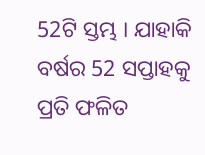52ଟି ସ୍ତମ୍ଭ । ଯାହାକି ବର୍ଷର 52 ସପ୍ତାହକୁ ପ୍ରତି ଫଳିତ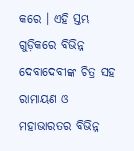କରେ । ଏହି ସ୍ତମ୍ଭ ଗୁଡ଼ିକରେ ବିଭିନ୍ନ ଦେବାଦେବୀଙ୍କ ଚିତ୍ର ସହ ରାମାୟଣ ଓ ମହାଭାରତର ବିଭିନ୍ନ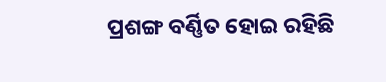ପ୍ରଶଙ୍ଗ ବର୍ଣ୍ଣିତ ହୋଇ ରହିଛି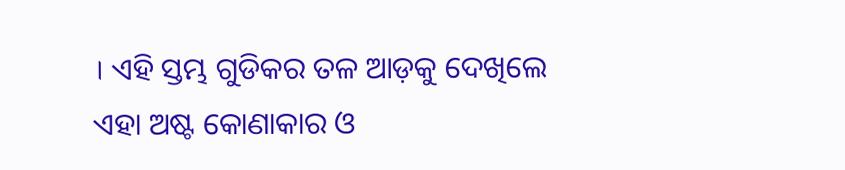। ଏହି ସ୍ତମ୍ଭ ଗୁଡିକର ତଳ ଆଡ଼କୁ ଦେଖିଲେ ଏହା ଅଷ୍ଟ କୋଣାକାର ଓ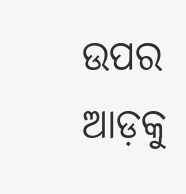ଉପର ଆଡ଼କୁ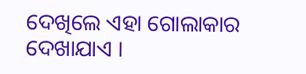ଦେଖିଲେ ଏହା ଗୋଲାକାର ଦେଖାଯାଏ ।